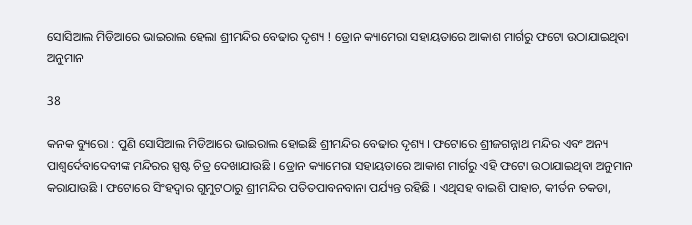ସୋସିଆଲ ମିଡିଆରେ ଭାଇରାଲ ହେଲା ଶ୍ରୀମନ୍ଦିର ବେଢାର ଦୃଶ୍ୟ ! ଡ୍ରୋନ କ୍ୟାମେରା ସହାୟତାରେ ଆକାଶ ମାର୍ଗରୁ ଫଟୋ ଉଠାଯାଇଥିବା ଅନୁମାନ

38

କନକ ବ୍ୟୁରୋ : ପୁଣି ସୋସିଆଲ ମିଡିଆରେ ଭାଇରାଲ ହୋଇଛି ଶ୍ରୀମନ୍ଦିର ବେଢାର ଦୃଶ୍ୟ । ଫଟୋରେ ଶ୍ରୀଜଗନ୍ନାଥ ମନ୍ଦିର ଏବଂ ଅନ୍ୟ ପାଶ୍ୱର୍ଦେବାଦେବୀଙ୍କ ମନ୍ଦିରର ସ୍ପଷ୍ଟ ଚିତ୍ର ଦେଖାଯାଉଛି । ଡ୍ରୋନ କ୍ୟାମେରା ସହାୟତାରେ ଆକାଶ ମାର୍ଗରୁ ଏହି ଫଟୋ ଉଠାଯାଇଥିବା ଅନୁମାନ କରାଯାଉଛି । ଫଟୋରେ ସିଂହଦ୍ୱାର ଗୁମୁଟଠାରୁ ଶ୍ରୀମନ୍ଦିର ପତିତପାବନବାନା ପର୍ଯ୍ୟନ୍ତ ରହିଛି । ଏଥିସହ ବାଇଶି ପାହାଚ, କୀର୍ତନ ଚକଡା,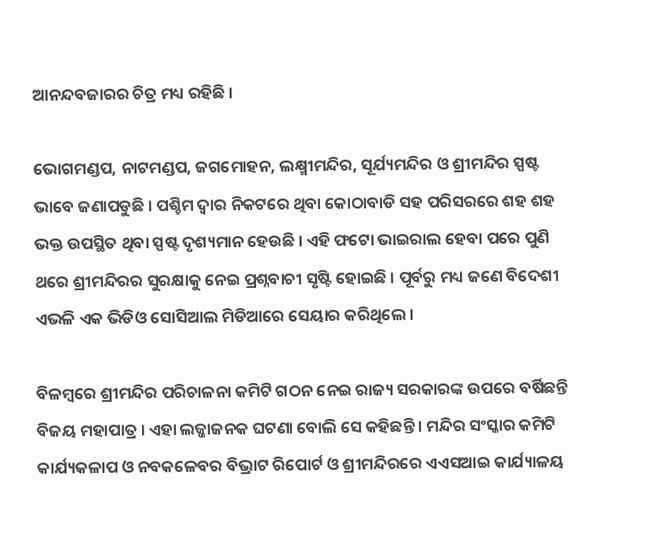ଆନନ୍ଦବଜାରର ଚିତ୍ର ମଧ୍ୟ ରହିଛି ।

ଭୋଗମଣ୍ଡପ, ନାଟମଣ୍ଡପ, ଜଗମୋହନ, ଲକ୍ଷ୍ମୀମନ୍ଦିର, ସୂର୍ଯ୍ୟମନ୍ଦିର ଓ ଶ୍ରୀମନ୍ଦିର ସ୍ପଷ୍ଟ ଭାବେ ଜଣାପଡୁଛି । ପଶ୍ଚିମ ଦ୍ୱାର ନିକଟରେ ଥିବା କୋଠାବାଡି ସହ ପରିସରରେ ଶହ ଶହ ଭକ୍ତ ଉପସ୍ଥିତ ଥିବା ସ୍ପଷ୍ଟ ଦୃଶ୍ୟମାନ ହେଉଛି । ଏହି ଫଟୋ ଭାଇରାଲ ହେବା ପରେ ପୁଣି ଥରେ ଶ୍ରୀମନ୍ଦିରର ସୁରକ୍ଷାକୁ ନେଇ ପ୍ରଶ୍ନବାଚୀ ସୃଷ୍ଟି ହୋଇଛି । ପୂର୍ବରୁ ମଧ୍ୟ ଜଣେ ବିଦେଶୀ ଏଭଳି ଏକ ଭିଡିଓ ସୋସିଆଲ ମିଡିଆରେ ସେୟାର କରିଥିଲେ ।

ବିଳମ୍ବରେ ଶ୍ରୀମନ୍ଦିର ପରିଚାଳନା କମିଟି ଗଠନ ନେଇ ରାଜ୍ୟ ସରକାରଙ୍କ ଉପରେ ବର୍ଷିଛନ୍ତି ବିଜୟ ମହାପାତ୍ର । ଏହା ଲଜ୍ଜାଜନକ ଘଟଣା ବୋଲି ସେ କହିଛନ୍ତି । ମନ୍ଦିର ସଂସ୍କାର କମିଟି କାର୍ଯ୍ୟକଳାପ ଓ ନବକଳେବର ବିଭ୍ରାଟ ରିପୋର୍ଟ ଓ ଶ୍ରୀମନ୍ଦିରରେ ଏଏସଆଇ କାର୍ଯ୍ୟାଳୟ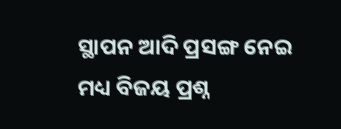ସ୍ଥାପନ ଆଦି ପ୍ରସଙ୍ଗ ନେଇ ମଧ୍ୟ ବିଜୟ ପ୍ରଶ୍ନ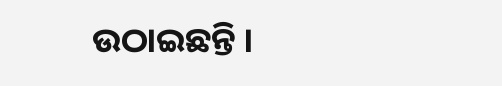ଉଠାଇଛନ୍ତି ।